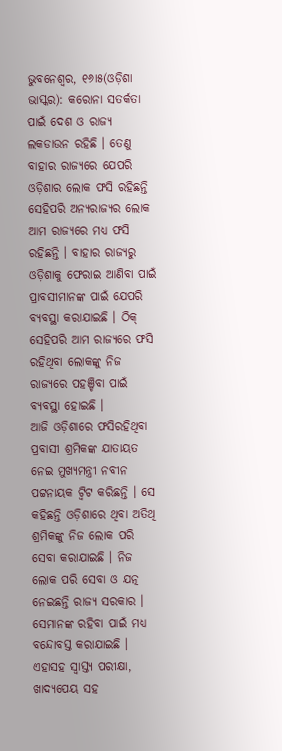ଭୁବନେଶ୍ୱର, ୧୬ା୫(ଓଡ଼ିଶା ଭାସ୍କର): କରୋନା ସତର୍କତା ପାଇଁ ଦେଶ ଓ ରାଜ୍ୟ ଲକଡାଉନ ରହିଛି । ତେଣୁ ବାହାର ରାଜ୍ୟରେ ଯେପରି ଓଡ଼ିଶାର ଲୋକ ଫସି ରହିଛନ୍ତି ସେହିପରି ଅନ୍ୟରାଜ୍ୟର ଲୋକ ଆମ ରାଜ୍ୟରେ ମଧ୍ୟ ଫସି ରହିଛନ୍ତି । ବାହାର ରାଜ୍ୟରୁ ଓଡ଼ିଶାକୁ ଫେରାଇ ଆଣିବା ପାଇଁ ପ୍ରାବସୀମାନଙ୍କ ପାଇଁ ଯେପରି ବ୍ୟବସ୍ଥା କରାଯାଇଛି । ଠିକ୍ ସେହିପରି ଆମ ରାଜ୍ୟରେ ଫସି ରହିଥିବା ଲୋକଙ୍କୁ ନିଜ ରାଜ୍ୟରେ ପହଞ୍ଚିବା ପାଇଁ ବ୍ୟବସ୍ଥା ହୋଇଛି ।
ଆଜି ଓଡ଼ିଶାରେ ଫସିରହିଥିବା ପ୍ରବାସୀ ଶ୍ରମିକଙ୍କ ଯାତାୟତ ନେଇ ମୁଖ୍ୟମନ୍ତ୍ରୀ ନବୀନ ପଟ୍ଟନାୟକ ଟ୍ୱିଟ କରିଛନ୍ତି । ସେ କହିଛନ୍ତି ଓଡ଼ିଶାରେ ଥିବା ଅତିଥି ଶ୍ରମିକଙ୍କୁ ନିଜ ଲୋକ ପରି ସେବା କରାଯାଇଛି । ନିଜ ଲୋକ ପରି ସେବା ଓ ଯତ୍ନ ନେଇଛନ୍ତି ରାଜ୍ୟ ସରକାର । ସେମାନଙ୍କ ରହିବା ପାଇଁ ମଧ୍ୟ ବନ୍ଦୋବସ୍ତ କରାଯାଇଛି । ଏହାସହ ସ୍ୱାସ୍ତ୍ୟ ପରୀକ୍ଷା, ଖାଦ୍ୟପେୟ ସହ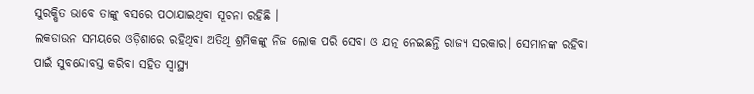ସୁରକ୍ଷିତ ଭାବେ ତାଙ୍କୁ ବସରେ ପଠାଯାଇଥିବା ସୂଚନା ରହିଛି ।
ଲକଡାଉନ ସମୟରେ ଓଡ଼ିଶାରେ ରହିଥିବା ଅତିଥି ଶ୍ରମିକଙ୍କୁ ନିଜ ଲୋକ ପରି ସେବା ଓ ଯତ୍ନ ନେଇଛନ୍ତି ରାଜ୍ୟ ସରକାର। ସେମାନଙ୍କ ରହିବା ପାଇଁ ସୁବନ୍ଦୋବସ୍ତ କରିବା ସହିତ ସ୍ୱାସ୍ଥ୍ୟ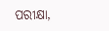ପରୀକ୍ଷା,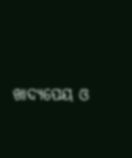ଖାଦ୍ୟପେୟ ଓ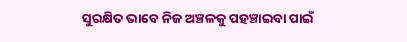ସୁରକ୍ଷିତ ଭାବେ ନିଜ ଅଞ୍ଚଳକୁ ପହଞ୍ଚାଇବା ପାଇଁ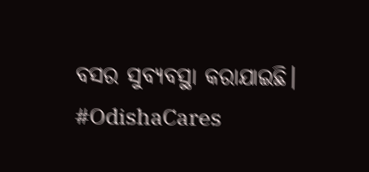ବସର ସୁବ୍ୟବସ୍ଥା କରାଯାଇଛି। #OdishaCares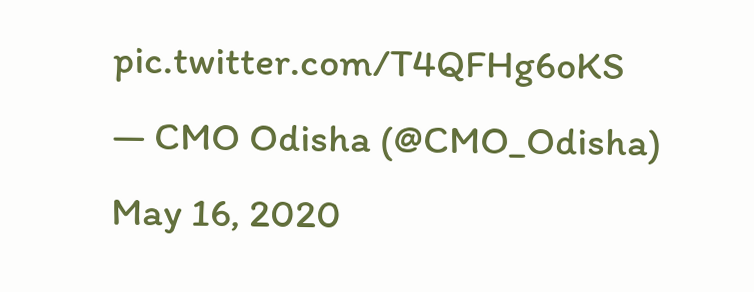pic.twitter.com/T4QFHg6oKS
— CMO Odisha (@CMO_Odisha) May 16, 2020